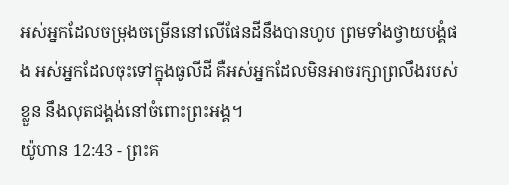អស់អ្នកដែលចម្រុងចម្រើននៅលើផែនដីនឹងបានហូប ព្រមទាំងថ្វាយបង្គំផង អស់អ្នកដែលចុះទៅក្នុងធូលីដី គឺអស់អ្នកដែលមិនអាចរក្សាព្រលឹងរបស់ខ្លួន នឹងលុតជង្គង់នៅចំពោះព្រះអង្គ។
យ៉ូហាន 12:43 - ព្រះគ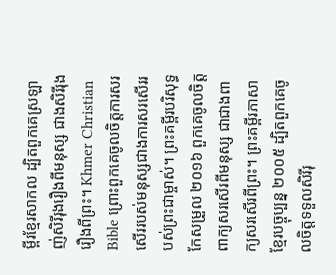ម្ពីរខ្មែរសាកល ដ្បិតពួកគេស្រឡាញ់សិរីរុងរឿងពីមនុស្ស ជាងសិរីរុងរឿងពីព្រះ។ Khmer Christian Bible ព្រោះពួកគេចូលចិត្តការសរសើររបស់មនុស្សជាងការសរសើររបស់ព្រះជាម្ចាស់។ ព្រះគម្ពីរបរិសុទ្ធកែសម្រួល ២០១៦ ពួកគេចូលចិត្តពាក្យសរសើរពីមនុស្ស ជាជាងពាក្យសរសើរពីព្រះ។ ព្រះគម្ពីរភាសាខ្មែរបច្ចុប្បន្ន ២០០៥ ដ្បិតពួកគេចូលចិត្តទទួលសិរីរុ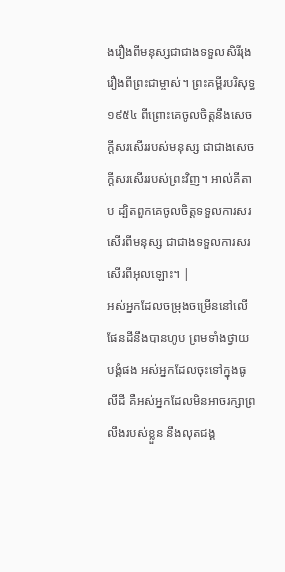ងរឿងពីមនុស្សជាជាងទទួលសិរីរុងរឿងពីព្រះជាម្ចាស់។ ព្រះគម្ពីរបរិសុទ្ធ ១៩៥៤ ពីព្រោះគេចូលចិត្តនឹងសេចក្ដីសរសើររបស់មនុស្ស ជាជាងសេចក្ដីសរសើររបស់ព្រះវិញ។ អាល់គីតាប ដ្បិតពួកគេចូលចិត្ដទទួលការសរសើរពីមនុស្ស ជាជាងទទួលការសរសើរពីអុលឡោះ។ |
អស់អ្នកដែលចម្រុងចម្រើននៅលើផែនដីនឹងបានហូប ព្រមទាំងថ្វាយបង្គំផង អស់អ្នកដែលចុះទៅក្នុងធូលីដី គឺអស់អ្នកដែលមិនអាចរក្សាព្រលឹងរបស់ខ្លួន នឹងលុតជង្គ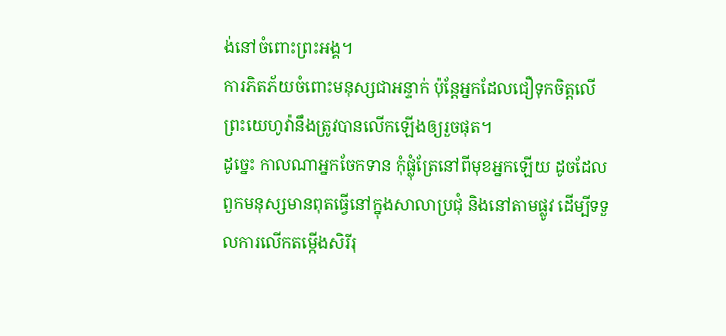ង់នៅចំពោះព្រះអង្គ។
ការភិតភ័យចំពោះមនុស្សជាអន្ទាក់ ប៉ុន្តែអ្នកដែលជឿទុកចិត្តលើព្រះយេហូវ៉ានឹងត្រូវបានលើកឡើងឲ្យរួចផុត។
ដូច្នេះ កាលណាអ្នកចែកទាន កុំផ្លុំត្រែនៅពីមុខអ្នកឡើយ ដូចដែលពួកមនុស្សមានពុតធ្វើនៅក្នុងសាលាប្រជុំ និងនៅតាមផ្លូវ ដើម្បីទទួលការលើកតម្កើងសិរីរុ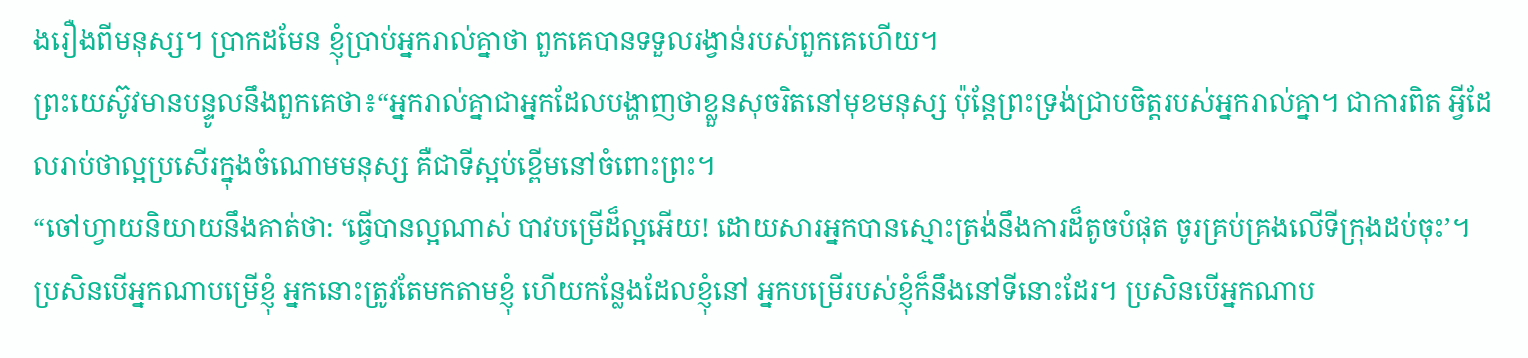ងរឿងពីមនុស្ស។ ប្រាកដមែន ខ្ញុំប្រាប់អ្នករាល់គ្នាថា ពួកគេបានទទួលរង្វាន់របស់ពួកគេហើយ។
ព្រះយេស៊ូវមានបន្ទូលនឹងពួកគេថា៖“អ្នករាល់គ្នាជាអ្នកដែលបង្ហាញថាខ្លួនសុចរិតនៅមុខមនុស្ស ប៉ុន្តែព្រះទ្រង់ជ្រាបចិត្តរបស់អ្នករាល់គ្នា។ ជាការពិត អ្វីដែលរាប់ថាល្អប្រសើរក្នុងចំណោមមនុស្ស គឺជាទីស្អប់ខ្ពើមនៅចំពោះព្រះ។
“ចៅហ្វាយនិយាយនឹងគាត់ថា: ‘ធ្វើបានល្អណាស់ បាវបម្រើដ៏ល្អអើយ! ដោយសារអ្នកបានស្មោះត្រង់នឹងការដ៏តូចបំផុត ចូរគ្រប់គ្រងលើទីក្រុងដប់ចុះ’។
ប្រសិនបើអ្នកណាបម្រើខ្ញុំ អ្នកនោះត្រូវតែមកតាមខ្ញុំ ហើយកន្លែងដែលខ្ញុំនៅ អ្នកបម្រើរបស់ខ្ញុំក៏នឹងនៅទីនោះដែរ។ ប្រសិនបើអ្នកណាប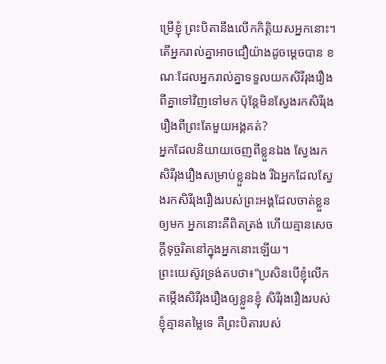ម្រើខ្ញុំ ព្រះបិតានឹងលើកកិត្តិយសអ្នកនោះ។
តើអ្នករាល់គ្នាអាចជឿយ៉ាងដូចម្ដេចបាន ខណៈដែលអ្នករាល់គ្នាទទួលយកសិរីរុងរឿងពីគ្នាទៅវិញទៅមក ប៉ុន្តែមិនស្វែងរកសិរីរុងរឿងពីព្រះតែមួយអង្គគត់?
អ្នកដែលនិយាយចេញពីខ្លួនឯង ស្វែងរកសិរីរុងរឿងសម្រាប់ខ្លួនឯង រីឯអ្នកដែលស្វែងរកសិរីរុងរឿងរបស់ព្រះអង្គដែលចាត់ខ្លួនឲ្យមក អ្នកនោះគឺពិតត្រង់ ហើយគ្មានសេចក្ដីទុច្ចរិតនៅក្នុងអ្នកនោះឡើយ។
ព្រះយេស៊ូវទ្រង់តបថា៖“ប្រសិនបើខ្ញុំលើកតម្កើងសិរីរុងរឿងឲ្យខ្លួនខ្ញុំ សិរីរុងរឿងរបស់ខ្ញុំគ្មានតម្លៃទេ គឺព្រះបិតារបស់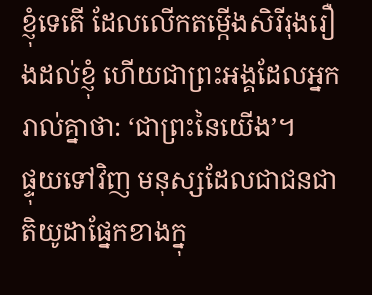ខ្ញុំទេតើ ដែលលើកតម្កើងសិរីរុងរឿងដល់ខ្ញុំ ហើយជាព្រះអង្គដែលអ្នករាល់គ្នាថា: ‘ជាព្រះនៃយើង’។
ផ្ទុយទៅវិញ មនុស្សដែលជាជនជាតិយូដាផ្នែកខាងក្នុ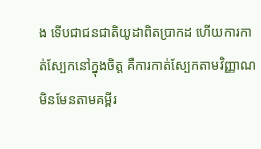ង ទើបជាជនជាតិយូដាពិតប្រាកដ ហើយការកាត់ស្បែកនៅក្នុងចិត្ត គឺការកាត់ស្បែកតាមវិញ្ញាណ មិនមែនតាមគម្ពីរ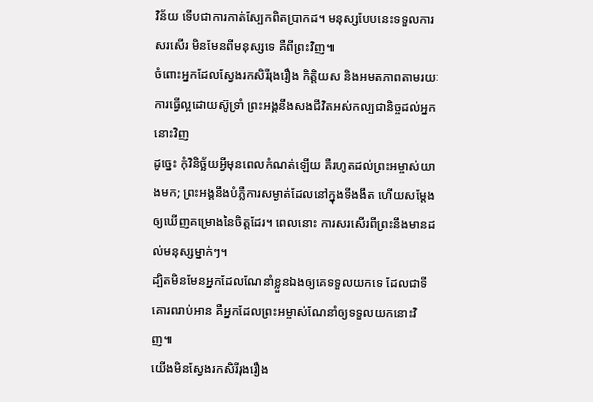វិន័យ ទើបជាការកាត់ស្បែកពិតប្រាកដ។ មនុស្សបែបនេះទទួលការសរសើរ មិនមែនពីមនុស្សទេ គឺពីព្រះវិញ៕
ចំពោះអ្នកដែលស្វែងរកសិរីរុងរឿង កិត្តិយស និងអមតភាពតាមរយៈការធ្វើល្អដោយស៊ូទ្រាំ ព្រះអង្គនឹងសងជីវិតអស់កល្បជានិច្ចដល់អ្នកនោះវិញ
ដូច្នេះ កុំវិនិច្ឆ័យអ្វីមុនពេលកំណត់ឡើយ គឺរហូតដល់ព្រះអម្ចាស់យាងមក; ព្រះអង្គនឹងបំភ្លឺការសម្ងាត់ដែលនៅក្នុងទីងងឹត ហើយសម្ដែងឲ្យឃើញគម្រោងនៃចិត្តដែរ។ ពេលនោះ ការសរសើរពីព្រះនឹងមានដល់មនុស្សម្នាក់ៗ។
ដ្បិតមិនមែនអ្នកដែលណែនាំខ្លួនឯងឲ្យគេទទួលយកទេ ដែលជាទីគោរពរាប់អាន គឺអ្នកដែលព្រះអម្ចាស់ណែនាំឲ្យទទួលយកនោះវិញ៕
យើងមិនស្វែងរកសិរីរុងរឿង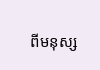ពីមនុស្ស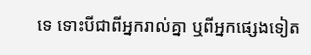ទេ ទោះបីជាពីអ្នករាល់គ្នា ឬពីអ្នកផ្សេងទៀត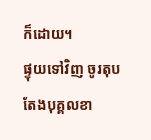ក៏ដោយ។
ផ្ទុយទៅវិញ ចូរតុបតែងបុគ្គលខា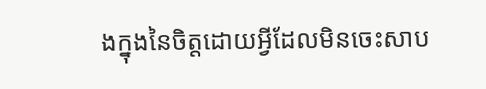ងក្នុងនៃចិត្តដោយអ្វីដែលមិនចេះសាប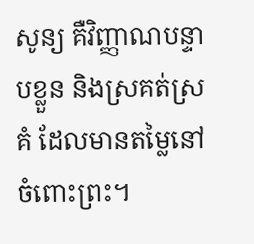សូន្យ គឺវិញ្ញាណបន្ទាបខ្លួន និងស្រគត់ស្រគំ ដែលមានតម្លៃនៅចំពោះព្រះ។